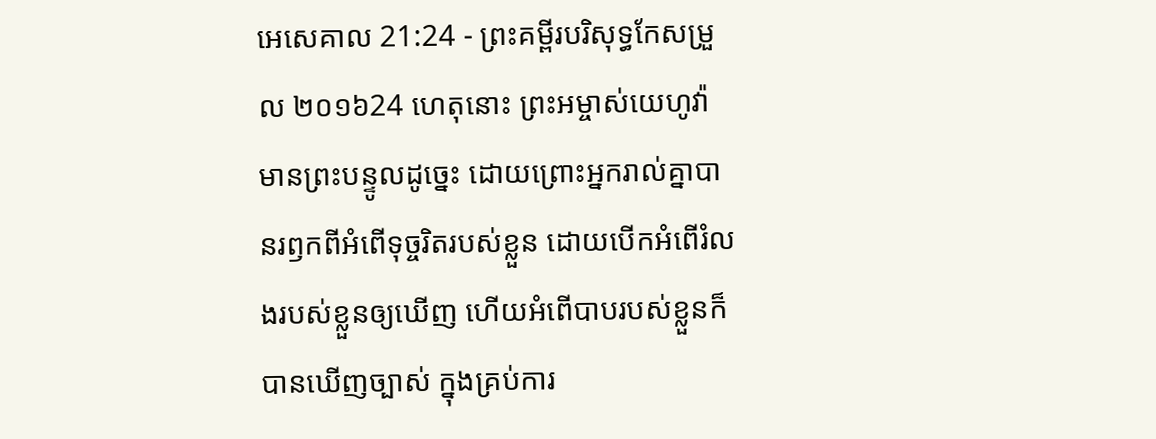អេសេគាល 21:24 - ព្រះគម្ពីរបរិសុទ្ធកែសម្រួល ២០១៦24 ហេតុនោះ ព្រះអម្ចាស់យេហូវ៉ាមានព្រះបន្ទូលដូច្នេះ ដោយព្រោះអ្នករាល់គ្នាបានរឭកពីអំពើទុច្ចរិតរបស់ខ្លួន ដោយបើកអំពើរំលងរបស់ខ្លួនឲ្យឃើញ ហើយអំពើបាបរបស់ខ្លួនក៏បានឃើញច្បាស់ ក្នុងគ្រប់ការ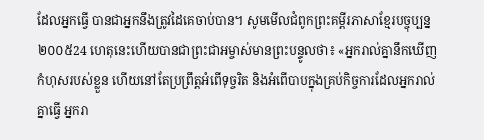ដែលអ្នកធ្វើ បានជាអ្នកនឹងត្រូវដៃគេចាប់បាន។ សូមមើលជំពូកព្រះគម្ពីរភាសាខ្មែរបច្ចុប្បន្ន ២០០៥24 ហេតុនេះហើយបានជាព្រះជាអម្ចាស់មានព្រះបន្ទូលថា៖ «អ្នករាល់គ្នានឹកឃើញកំហុសរបស់ខ្លួន ហើយនៅតែប្រព្រឹត្តអំពើទុច្ចរិត និងអំពើបាបក្នុងគ្រប់កិច្ចការដែលអ្នករាល់គ្នាធ្វើ អ្នករា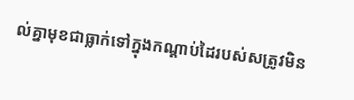ល់គ្នាមុខជាធ្លាក់ទៅក្នុងកណ្ដាប់ដៃរបស់សត្រូវមិន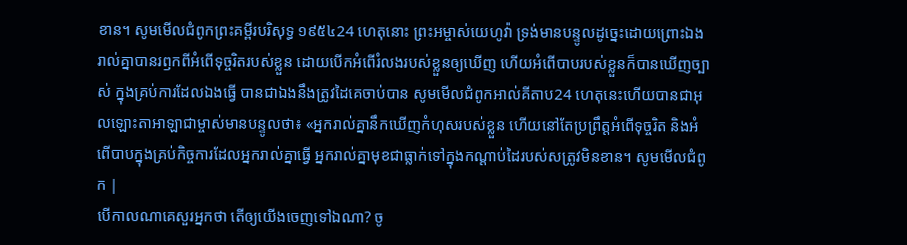ខាន។ សូមមើលជំពូកព្រះគម្ពីរបរិសុទ្ធ ១៩៥៤24 ហេតុនោះ ព្រះអម្ចាស់យេហូវ៉ា ទ្រង់មានបន្ទូលដូច្នេះដោយព្រោះឯងរាល់គ្នាបានរឭកពីអំពើទុច្ចរិតរបស់ខ្លួន ដោយបើកអំពើរំលងរបស់ខ្លួនឲ្យឃើញ ហើយអំពើបាបរបស់ខ្លួនក៏បានឃើញច្បាស់ ក្នុងគ្រប់ការដែលឯងធ្វើ បានជាឯងនឹងត្រូវដៃគេចាប់បាន សូមមើលជំពូកអាល់គីតាប24 ហេតុនេះហើយបានជាអុលឡោះតាអាឡាជាម្ចាស់មានបន្ទូលថា៖ «អ្នករាល់គ្នានឹកឃើញកំហុសរបស់ខ្លួន ហើយនៅតែប្រព្រឹត្តអំពើទុច្ចរិត និងអំពើបាបក្នុងគ្រប់កិច្ចការដែលអ្នករាល់គ្នាធ្វើ អ្នករាល់គ្នាមុខជាធ្លាក់ទៅក្នុងកណ្ដាប់ដៃរបស់សត្រូវមិនខាន។ សូមមើលជំពូក |
បើកាលណាគេសួរអ្នកថា តើឲ្យយើងចេញទៅឯណា? ចូ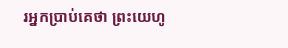រអ្នកប្រាប់គេថា ព្រះយេហូ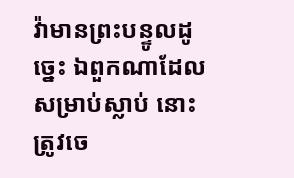វ៉ាមានព្រះបន្ទូលដូច្នេះ ឯពួកណាដែលសម្រាប់ស្លាប់ នោះត្រូវចេ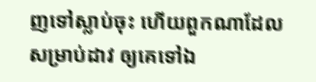ញទៅស្លាប់ចុះ ហើយពួកណាដែលសម្រាប់ដាវ ឲ្យគេទៅឯ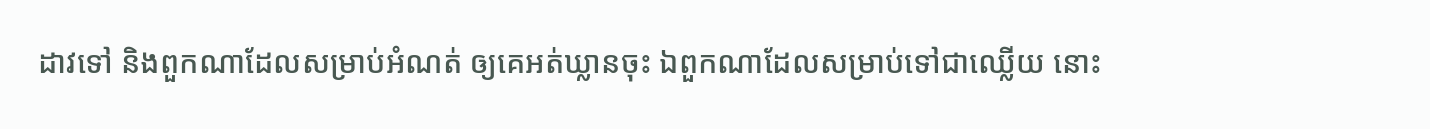ដាវទៅ និងពួកណាដែលសម្រាប់អំណត់ ឲ្យគេអត់ឃ្លានចុះ ឯពួកណាដែលសម្រាប់ទៅជាឈ្លើយ នោះ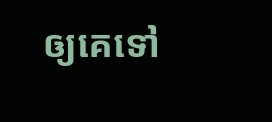ឲ្យគេទៅ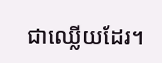ជាឈ្លើយដែរ។